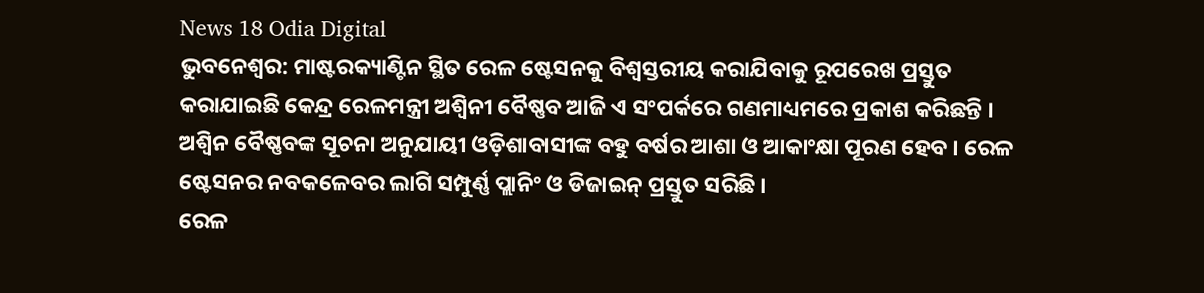News 18 Odia Digital
ଭୁବନେଶ୍ୱର: ମାଷ୍ଟରକ୍ୟାଣ୍ଟିନ ସ୍ଥିତ ରେଳ ଷ୍ଟେସନକୁ ବିଶ୍ୱସ୍ତରୀୟ କରାଯିବାକୁ ରୂପରେଖ ପ୍ରସ୍ତୁତ କରାଯାଇଛି କେନ୍ଦ୍ର ରେଳମନ୍ତ୍ରୀ ଅଶ୍ୱିନୀ ବୈଷ୍ଣବ ଆଜି ଏ ସଂପର୍କରେ ଗଣମାଧ୍ୟମରେ ପ୍ରକାଶ କରିଛନ୍ତି । ଅଶ୍ୱିନ ବୈଷ୍ଣବଙ୍କ ସୂଚନା ଅନୁଯାୟୀ ଓଡ଼ିଶାବାସୀଙ୍କ ବହୁ ବର୍ଷର ଆଶା ଓ ଆକାଂକ୍ଷା ପୂରଣ ହେବ । ରେଳ ଷ୍ଟେସନର ନବକଳେବର ଲାଗି ସମ୍ପୁର୍ଣ୍ଣ ପ୍ଲାନିଂ ଓ ଡିଜାଇନ୍ ପ୍ରସ୍ତୁତ ସରିଛି ।
ରେଳ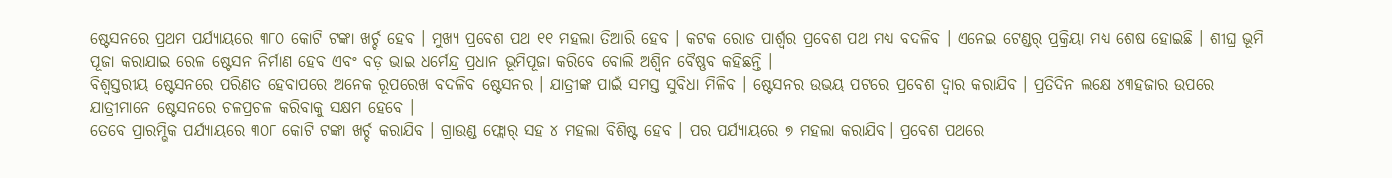ଷ୍ଟେସନରେ ପ୍ରଥମ ପର୍ଯ୍ୟାୟରେ ୩୮୦ କୋଟି ଟଙ୍କା ଖର୍ଚ୍ଚ ହେବ । ମୁଖ୍ୟ ପ୍ରବେଶ ପଥ ୧୧ ମହଲା ତିଆରି ହେବ । କଟକ ରୋଡ ପାର୍ଶ୍ୱର ପ୍ରବେଶ ପଥ ମଧ୍ୟ ବଦଳିବ । ଏନେଇ ଟେଣ୍ଡର୍ ପ୍ରକ୍ରିୟା ମଧ୍ୟ ଶେଷ ହୋଇଛି । ଶୀଘ୍ର ଭୂମି ପୂଜା କରାଯାଇ ରେଳ ଷ୍ଟେସନ ନିର୍ମାଣ ହେବ ଏବଂ ବଡ଼ ଭାଇ ଧର୍ମେନ୍ଦ୍ର ପ୍ରଧାନ ଭୂମିପୂଜା କରିବେ ବୋଲି ଅଶ୍ୱିନ ବୈଷ୍ଣବ କହିଛନ୍ତି ।
ବିଶ୍ୱସ୍ତରୀୟ ଷ୍ଟେସନରେ ପରିଣତ ହେବାପରେ ଅନେକ ରୂପରେଖ ବଦଳିବ ଷ୍ଟେସନର । ଯାତ୍ରୀଙ୍କ ପାଇଁ ସମସ୍ତ ସୁବିଧା ମିଳିବ । ଷ୍ଟେସନର ଉଭୟ ପଟରେ ପ୍ରବେଶ ଦ୍ୱାର କରାଯିବ । ପ୍ରତିଦିନ ଲକ୍ଷେ ୪୩ହଜାର ଉପରେ ଯାତ୍ରୀମାନେ ଷ୍ଟେସନରେ ଚଳପ୍ରଚଳ କରିବାକୁ ସକ୍ଷମ ହେବେ ।
ତେବେ ପ୍ରାରମ୍ଭିକ ପର୍ଯ୍ୟାୟରେ ୩୦୮ କୋଟି ଟଙ୍କା ଖର୍ଚ୍ଚ କରାଯିବ । ଗ୍ରାଉଣ୍ଡ ଫ୍ଲୋର୍ ସହ ୪ ମହଲା ବିଶିଷ୍ଟ ହେବ । ପର ପର୍ଯ୍ୟାୟରେ ୭ ମହଲା କରାଯିବ। ପ୍ରବେଶ ପଥରେ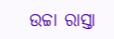ଉଚ୍ଚା ରାସ୍ତା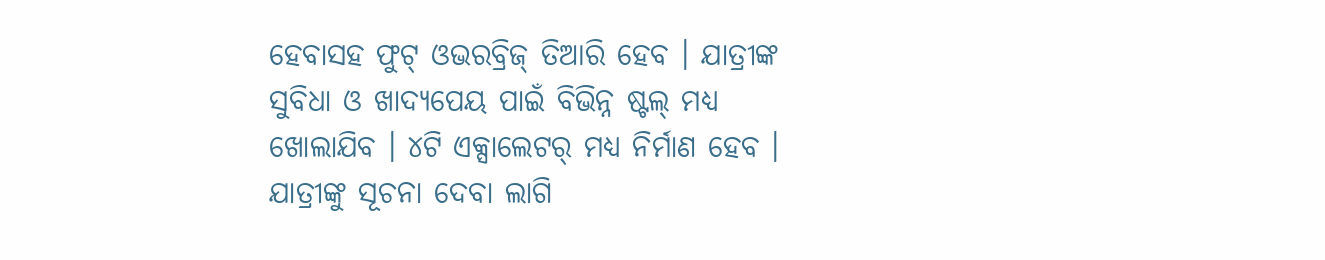ହେବାସହ ଫୁଟ୍ ଓଭରବ୍ରିଜ୍ ତିଆରି ହେବ । ଯାତ୍ରୀଙ୍କ ସୁବିଧା ଓ ଖାଦ୍ୟପେୟ ପାଇଁ ବିଭିନ୍ନ ଷ୍ଟଲ୍ ମଧ୍ୟ ଖୋଲାଯିବ । ୪ଟି ଏକ୍ସାଲେଟର୍ ମଧ୍ୟ ନିର୍ମାଣ ହେବ । ଯାତ୍ରୀଙ୍କୁ ସୂଚନା ଦେବା ଲାଗି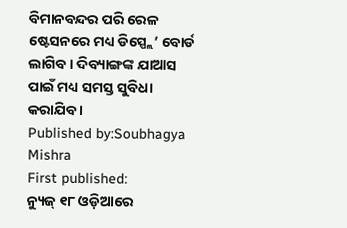ବିମାନବନ୍ଦର ପରି ରେଳ ଷ୍ଟେସନରେ ମଧ୍ୟ ଡିସ୍ପ୍ଲେ’ ବୋର୍ଡ ଲାଗିବ । ଦିବ୍ୟାଙ୍ଗଙ୍କ ଯାଆସ ପାଇଁ ମଧ୍ୟ ସମସ୍ତ ସୁବିଧା କରାଯିବ ।
Published by:Soubhagya Mishra
First published:
ନ୍ୟୁଜ୍ ୧୮ ଓଡ଼ିଆରେ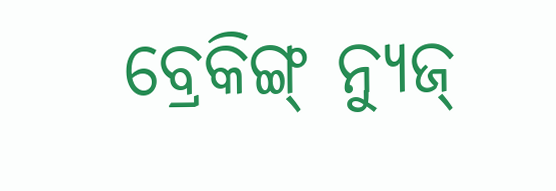ବ୍ରେକିଙ୍ଗ୍ ନ୍ୟୁଜ୍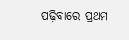ପଢ଼ିବାରେ ପ୍ରଥମ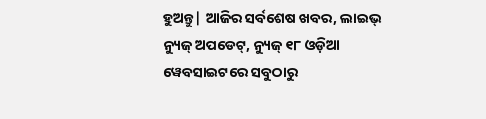ହୁଅନ୍ତୁ| ଆଜିର ସର୍ବଶେଷ ଖବର, ଲାଇଭ୍ ନ୍ୟୁଜ୍ ଅପଡେଟ୍, ନ୍ୟୁଜ୍ ୧୮ ଓଡ଼ିଆ ୱେବସାଇଟରେ ସବୁଠାରୁ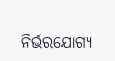ନିର୍ଭରଯୋଗ୍ୟ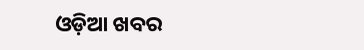ଓଡ଼ିଆ ଖବର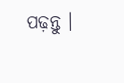ପଢ଼ନ୍ତୁ ।